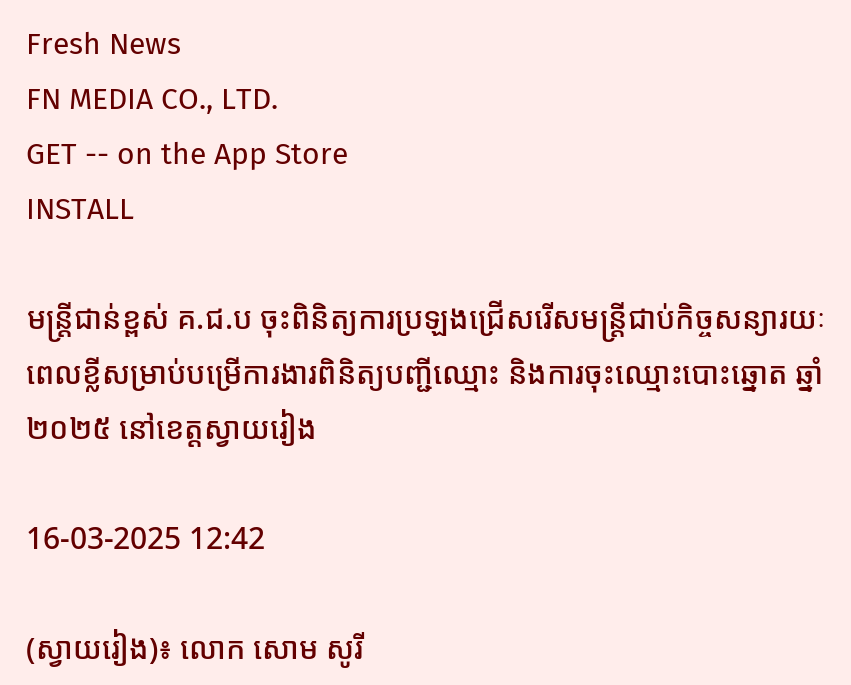Fresh News
FN MEDIA CO., LTD.
GET -- on the App Store
INSTALL

មន្ត្រីជាន់ខ្ពស់ គ.ជ.ប ចុះពិនិត្យការប្រឡងជ្រើសរើសមន្ត្រីជាប់កិច្ចសន្យារយៈពេលខ្លីសម្រាប់បម្រើការងារពិនិត្យបញ្ជីឈ្មោះ និងការចុះឈ្មោះបោះឆ្នោត ឆ្នាំ២០២៥ នៅខេត្តស្វាយរៀង

16-03-2025 12:42

(ស្វាយរៀង)៖ លោក សោម សូរី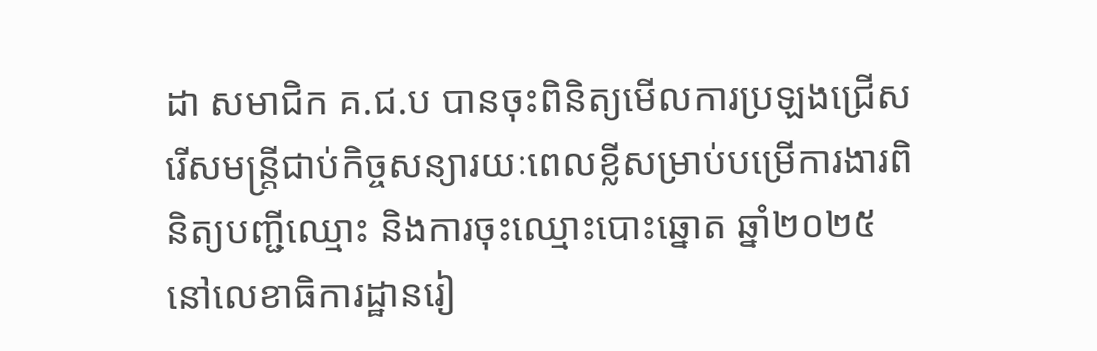ដា សមាជិក គ.ជ.ប បានចុះពិនិត្យមើលការប្រឡងជ្រើសរើសមន្ត្រីជាប់កិច្ចសន្យារយៈពេលខ្លីសម្រាប់បម្រើការងារពិនិត្យបញ្ជីឈ្មោះ និងការចុះឈ្មោះបោះឆ្នោត ឆ្នាំ២០២៥ នៅលេខាធិការដ្ឋានរៀ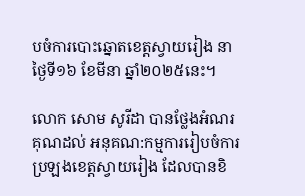បចំការបោះឆ្នោតខេត្តស្វាយរៀង នាថ្ងៃទី១៦ ខែមីនា ឆ្នាំ២០២៥នេះ។

លោក សោម សូរីដា បានថ្លែងអំណរគុណដល់ អនុគណ:កម្មការរៀបចំការប្រឡងខេត្តស្វាយរៀង ដែលបានខិ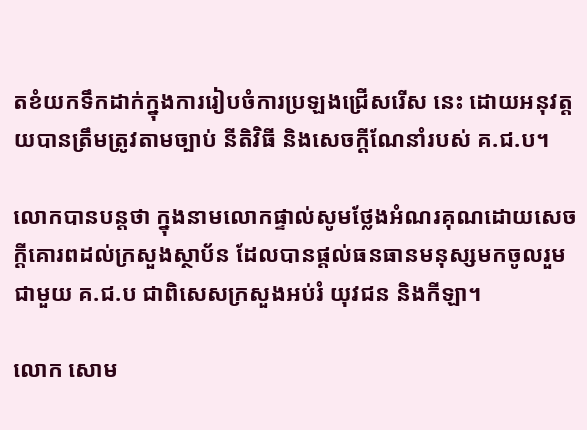តខំយកទឹកដាក់ក្នុងការរៀបចំការប្រឡងជ្រើសរើស នេះ ដោយអនុវត្តយបានត្រឹមត្រូវតាមច្បាប់ នីតិវិធី និងសេចក្ដីណែនាំរបស់ គ.ជ.ប។

លោកបានបន្តថា ក្នុងនាមលោកផ្ទាល់សូមថ្លែងអំណរគុណដោយសេចក្ដីគោរពដល់ក្រសួងស្ថាប័ន ដែលបានផ្ដល់ធនធានមនុស្សមកចូលរួមជាមួយ គ.ជ.ប ជាពិសេសក្រសួងអប់រំ យុវជន និងកីឡា។

លោក សោម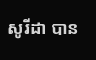សូរីដា បាន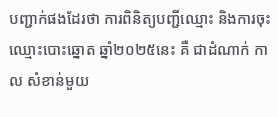បញ្ជាក់ផងដែរថា ការពិនិត្យបញ្ជីឈ្មោះ និងការចុះឈ្មោះបោះឆ្នោត ឆ្នាំ២០២៥នេះ គឺ ជាដំណាក់ កាល សំខាន់មួយ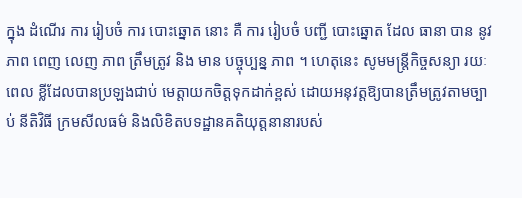ក្នុង ដំណើរ ការ រៀបចំ ការ បោះឆ្នោត នោះ គឺ ការ រៀបចំ បញ្ជី បោះឆ្នោត ដែល ធានា បាន នូវ ភាព ពេញ លេញ ភាព ត្រឹមត្រូវ និង មាន បច្ចុប្បន្ន ភាព ។ ហេតុនេះ សូមមន្ត្រីកិច្ចសន្យា រយៈពេល ខ្លីដែលបានប្រឡងជាប់ មេត្តាយកចិត្តទុកដាក់ខ្ពស់ ដោយអនុវត្តឱ្យបានត្រឹមត្រូវតាមច្បាប់ នីតិវិធី ក្រមសីលធម៌ និងលិខិតបទដ្ឋានគតិយុត្តនានារបស់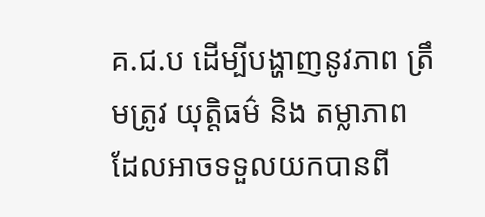គ.ជ.ប ដើម្បីបង្ហាញនូវភាព ត្រឹមត្រូវ យុត្តិធម៌ និង តម្លាភាព ដែលអាចទទួលយកបានពី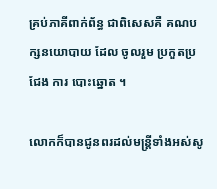គ្រប់ភាគីពាក់ព័ន្ធ ជាពិសេសគឺ គណបក្សនយោបាយ ដែល ចូលរួម ប្រកួតប្រជែង ការ បោះឆ្នោត ។

លោកក៏បានជូនពរដល់មន្ត្រីទាំងអស់សូ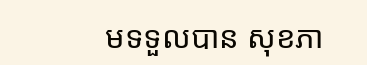មទទួលបាន សុខភា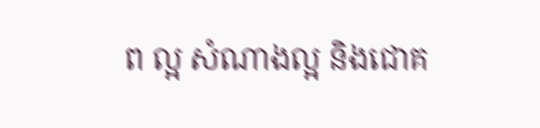ព ល្អ សំណាងល្អ និងជោគ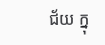ជ័យ ក្នុ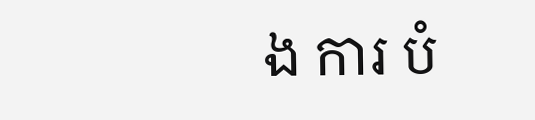ង ការ បំ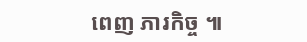ពេញ ភារកិច្ច ៕